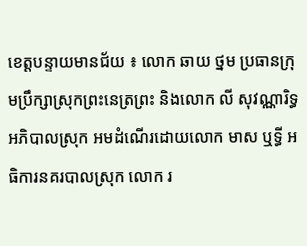ខេត្តបន្ទាយមានជ័យ ៖ លោក ឆាយ ថ្នម ប្រធានក្រុមប្រឹក្សាស្រុកព្រះនេត្រព្រះ និងលោក លី សុវណ្ណារិទ្ធ
អភិបាលស្រុក អមដំណើរដោយលោក មាស ឬទ្ធី អធិការនគរបាលស្រុក លោក រ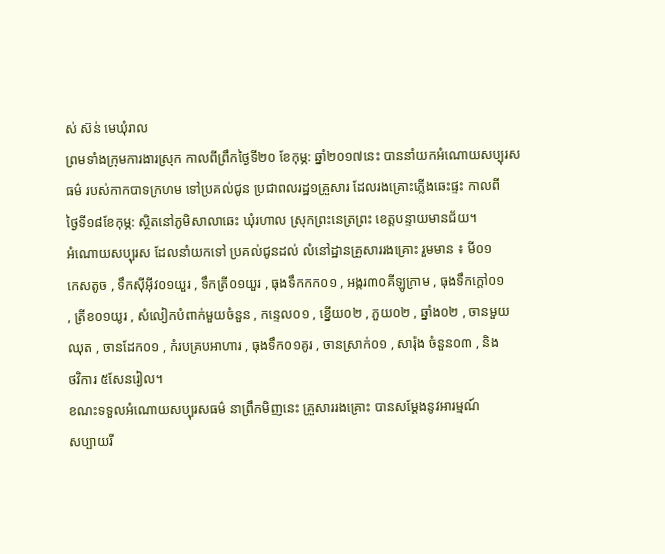ស់ ស៊ន់ មេឃុំរាល
ព្រមទាំងក្រុមការងារស្រុក កាលពីព្រឹកថ្ងៃទី២០ ខែកុម្ភ: ឆ្នាំ២០១៧នេះ បាននាំយកអំណោយសប្បុរស
ធម៌ របស់កាកបាទក្រហម ទៅប្រគល់ជូន ប្រជាពលរដ្ឋ១គ្រួសារ ដែលរងគ្រោះភ្លើងឆេះផ្ទះ កាលពី
ថ្ងៃទី១៨ខែកុម្ភ: ស្ថិតនៅភូមិសាលាឆេះ ឃុំរហាល ស្រុកព្រះនេត្រព្រះ ខេត្តបន្ទាយមានជ័យ។
អំណោយសប្បុរស ដែលនាំយកទៅ ប្រគល់ជូនដល់ លំនៅដ្ឋានគ្រួសាររងគ្រោះ រួមមាន ៖ មី០១
កេសតូច , ទឹកស៊ីអ៊ីវ០១យួរ , ទឹកត្រី០១យួរ , ធុងទឹកកក០១ , អង្ករ៣០គីឡូក្រាម , ធុងទឹកក្តៅ០១
, ត្រីខ០១យូរ , សំលៀកបំពាក់មួយចំនួន , កន្ទេល០១ , ខ្នើយ០២ , ភួយ០២ , ឆ្នាំង០២ , ចានមួយ
ឈុត , ចានដែក០១ , កំរបគ្របអាហារ , ធុងទឹក០១គូរ , ចានស្រាក់០១ , សារ៉ុង ចំនួន០៣ , និង
ថវិការ ៥សែនរៀល។
ខណះទទួលអំណោយសប្បុរសធម៌ នាព្រឹកមិញនេះ គ្រួសាររងគ្រោះ បានសម្តែងនូវអារម្មណ៍
សប្បាយរី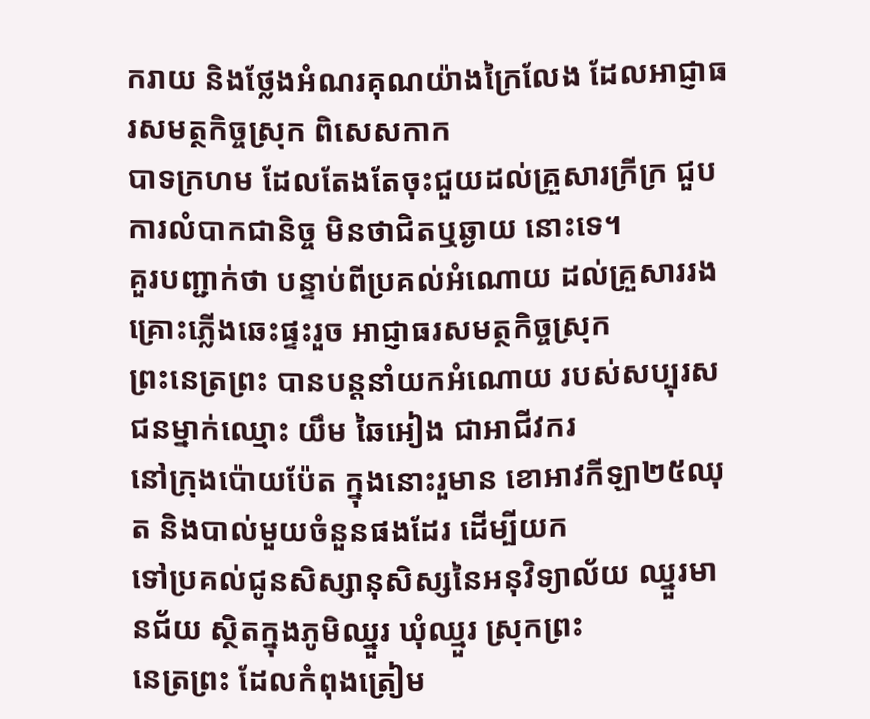ករាយ និងថ្លែងអំណរគុណយ៉ាងក្រៃលែង ដែលអាជ្ញាធរសមត្ថកិច្ចស្រុក ពិសេសកាក
បាទក្រហម ដែលតែងតែចុះជួយដល់គ្រួសារក្រីក្រ ជួបការលំបាកជានិច្ច មិនថាជិតឬឆ្ងាយ នោះទេ។
គួរបញ្ជាក់ថា បន្ទាប់ពីប្រគល់អំណោយ ដល់គ្រួសាររងគ្រោះភ្លើងឆេះផ្ទះរួច អាជ្ញាធរសមត្ថកិច្ចស្រុក
ព្រះនេត្រព្រះ បានបន្តនាំយកអំណោយ របស់សប្បុរសជនម្នាក់ឈ្មោះ យឹម ឆៃអៀង ជាអាជីវករ
នៅក្រុងប៉ោយប៉ែត ក្នុងនោះរួមាន ខោអាវកីឡា២៥ឈុត និងបាល់មួយចំនួនផងដែរ ដើម្បីយក
ទៅប្រគល់ជូនសិស្សានុសិស្សនៃអនុវិទ្យាល័យ ឈ្នួរមានជ័យ ស្ថិតក្នុងភូមិឈ្នួរ ឃុំឈ្មួរ ស្រុកព្រះ
នេត្រព្រះ ដែលកំពុងត្រៀម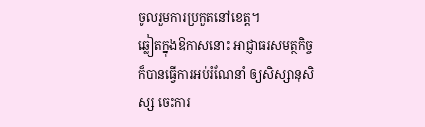ចូលរួមការប្រកួតនៅខេត្ត។
ឆ្លៀតក្នុងឱកាសនោះ អាជ្ញាធរសមត្ថកិច្ច ក៏បានធ្វើការអប់រំណែនាំ ឲ្យសិស្សានុសិស្ស ចេះការ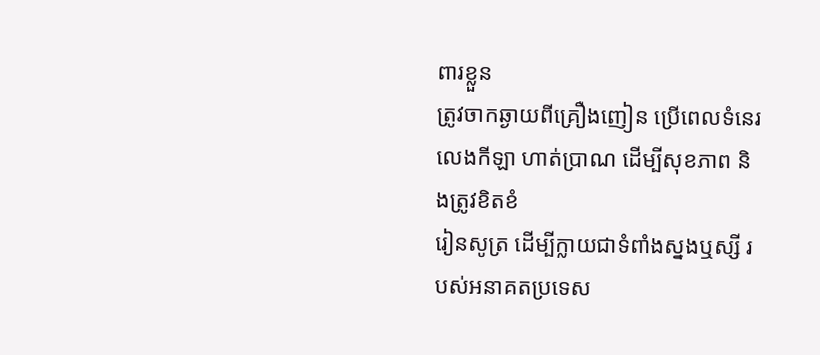ពារខ្លួន
ត្រូវចាកឆ្ងាយពីគ្រឿងញៀន ប្រើពេលទំនេរលេងកីឡា ហាត់ប្រាណ ដើម្បីសុខភាព និងត្រូវខិតខំ
រៀនសូត្រ ដើម្បីក្លាយជាទំពាំងស្នងឬស្សី របស់អនាគតប្រទេស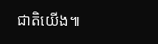ជាតិយើង៕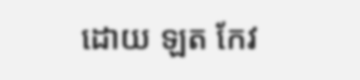ដោយ ឡត កែវ